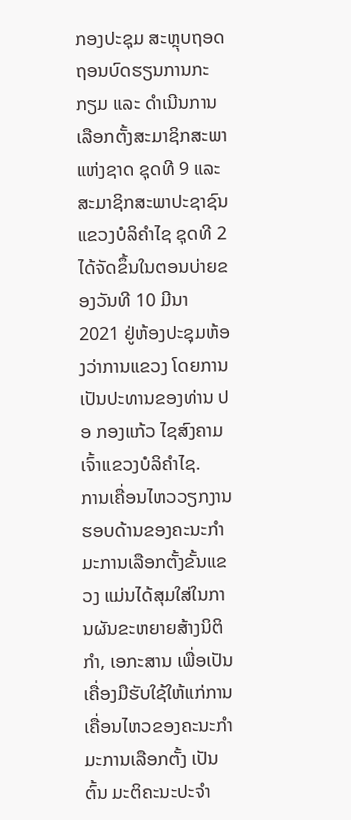ກອງປະຊຸມ ສະຫຼຸບຖອດຖອນບົດຮຽນການກະກຽມ ແລະ ດຳເນີນການເລືອກຕັ້ງສະມາຊິກສະພາແຫ່ງຊາດ ຊຸດທີ 9 ແລະ ສະມາຊິກສະພາປະຊາຊົນແຂວງບໍລິຄຳໄຊ ຊຸດທີ 2 ໄດ້ຈັດຂຶ້ນໃນຕອນບ່າຍຂອງວັນທີ 10 ມີນາ 2021 ຢູ່ຫ້ອງປະຊຸມຫ້ອງວ່າການແຂວງ ໂດຍການເປັນປະທານຂອງທ່ານ ປອ ກອງແກ້ວ ໄຊສົງຄາມ ເຈົ້າແຂວງບໍລິຄຳໄຊ.
ການເຄື່ອນໄຫວວຽກງານຮອບດ້ານຂອງຄະນະກຳມະການເລືອກຕັ້ງຂັ້ນແຂວງ ແມ່ນໄດ້ສຸມໃສ່ໃນການຜັນຂະຫຍາຍສ້າງນິຕິກຳ, ເອກະສານ ເພື່ອເປັນເຄື່ອງມືຮັບໃຊ້ໃຫ້ແກ່ການເຄື່ອນໄຫວຂອງຄະນະກຳມະການເລືອກຕັ້ງ ເປັນຕົ້ນ ມະຕິຄະນະປະຈຳ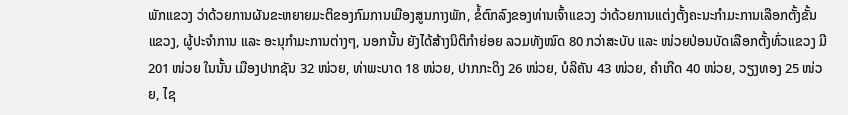ພັກແຂວງ ວ່າດ້ວຍການຜັນຂະຫຍາຍມະຕິຂອງກົມການເມືອງສູນກາງພັກ, ຂໍ້ຕົກລົງຂອງທ່ານເຈົ້າແຂວງ ວ່າດ້ວຍການແຕ່ງຕັ້ງຄະນະກຳມະການເລືອກຕັ້ງຂັ້ນແຂວງ, ຜູ້ປະຈຳການ ແລະ ອະນຸກຳມະການຕ່າງໆ, ນອກນັ້ນ ຍັງໄດ້ສ້າງນິຕິກຳຍ່ອຍ ລວມທັງໝົດ 80 ກວ່າສະບັບ ແລະ ໜ່ວຍປ່ອນບັດເລືອກຕັ້ງທົ່ວແຂວງ ມີ 201 ໜ່ວຍ ໃນນັ້ນ ເມືອງປາກຊັນ 32 ໜ່ວຍ, ທ່າພະບາດ 18 ໜ່ວຍ, ປາກກະດິງ 26 ໜ່ວຍ, ບໍລິຄັນ 43 ໜ່ວຍ, ຄຳເກີດ 40 ໜ່ວຍ, ວຽງທອງ 25 ໜ່ວຍ, ໄຊ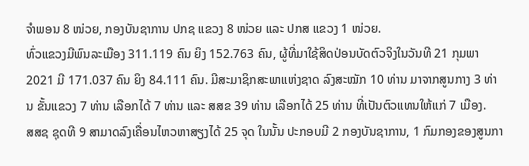ຈໍາພອນ 8 ໜ່ວຍ, ກອງບັນຊາການ ປກຊ ແຂວງ 8 ໜ່ວຍ ແລະ ປກສ ແຂວງ 1 ໜ່ວຍ.
ທົ່ວແຂວງມີພົນລະເມືອງ 311.119 ຄົນ ຍິງ 152.763 ຄົນ, ຜູ້ທີ່ມາໃຊ້ສິດປ່ອນບັດຕົວຈິງໃນວັນທີ 21 ກຸມພາ 2021 ມີ 171.037 ຄົນ ຍິງ 84.111 ຄົນ. ມີສະມາຊິກສະພາແຫ່ງຊາດ ລົງສະໝັກ 10 ທ່ານ ມາຈາກສູນກາງ 3 ທ່ານ ຂັ້ນແຂວງ 7 ທ່ານ ເລືອກໄດ້ 7 ທ່ານ ແລະ ສສຂ 39 ທ່ານ ເລືອກໄດ້ 25 ທ່ານ ທີ່ເປັນຕົວແທນໃຫ້ແກ່ 7 ເມືອງ.
ສສຊ ຊຸດທີ 9 ສາມາດລົງເຄື່ອນໄຫວຫາສຽງໄດ້ 25 ຈຸດ ໃນນັ້ນ ປະກອບມີ 2 ກອງບັນຊາການ, 1 ກົມກອງຂອງສູນກາ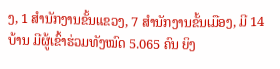ງ, 1 ສຳນັກງານຂັ້ນແຂວງ, 7 ສຳນັກງານຂັ້ນເມືອງ, ມີ 14 ບ້ານ ມີຜູ້ເຂົ້າຮ່ວມທັງໝົດ 5.065 ຄົນ ຍິງ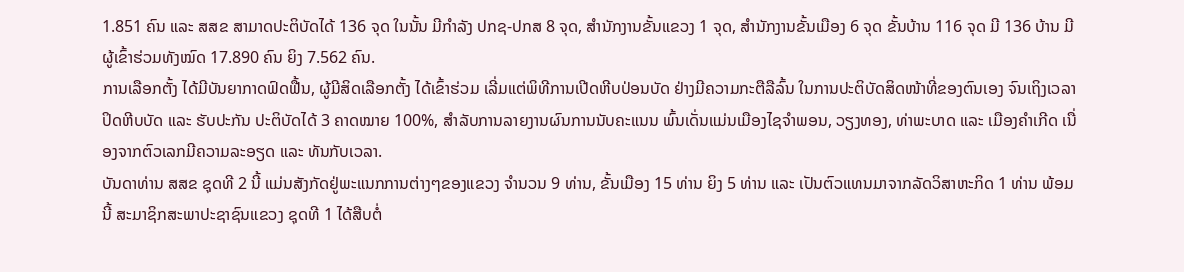1.851 ຄົນ ແລະ ສສຂ ສາມາດປະຕິບັດໄດ້ 136 ຈຸດ ໃນນັ້ນ ມີກໍາລັງ ປກຊ-ປກສ 8 ຈຸດ, ສຳນັກງານຂັ້ນແຂວງ 1 ຈຸດ, ສຳນັກງານຂັ້ນເມືອງ 6 ຈຸດ ຂັ້ນບ້ານ 116 ຈຸດ ມີ 136 ບ້ານ ມີຜູ້ເຂົ້າຮ່ວມທັງໝົດ 17.890 ຄົນ ຍິງ 7.562 ຄົນ.
ການເລືອກຕັ້ງ ໄດ້ມີບັນຍາກາດຟົດຟື້ນ, ຜູ້ມີສິດເລືອກຕັ້ງ ໄດ້ເຂົ້າຮ່ວມ ເລີ່ມແຕ່ພິທີການເປີດຫີບປ່ອນບັດ ຢ່າງມີຄວາມກະຕືລືລົ້ນ ໃນການປະຕິບັດສິດໜ້າທີ່ຂອງຕົນເອງ ຈົນເຖິງເວລາປິດຫີບບັດ ແລະ ຮັບປະກັນ ປະຕິບັດໄດ້ 3 ຄາດໝາຍ 100%, ສໍາລັບການລາຍງານຜົນການນັບຄະແນນ ພົ້ນເດັ່ນແມ່ນເມືອງໄຊຈໍາພອນ, ວຽງທອງ, ທ່າພະບາດ ແລະ ເມືອງຄຳເກີດ ເນື່ອງຈາກຕົວເລກມີຄວາມລະອຽດ ແລະ ທັນກັບເວລາ.
ບັນດາທ່ານ ສສຂ ຊຸດທີ 2 ນີ້ ແມ່ນສັງກັດຢູ່ພະແນກການຕ່າງໆຂອງແຂວງ ຈຳນວນ 9 ທ່ານ, ຂັ້ນເມືອງ 15 ທ່ານ ຍິງ 5 ທ່ານ ແລະ ເປັນຕົວແທນມາຈາກລັດວິສາຫະກິດ 1 ທ່ານ ພ້ອມນີ້ ສະມາຊິກສະພາປະຊາຊົນແຂວງ ຊຸດທີ 1 ໄດ້ສືບຕໍ່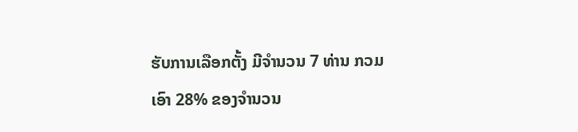ຮັບການເລືອກຕັ້ງ ມີຈຳນວນ 7 ທ່ານ ກວມເອົາ 28% ຂອງຈຳນວນ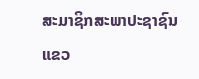ສະມາຊິກສະພາປະຊາຊົນແຂວ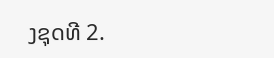ງຊຸດທີ 2.